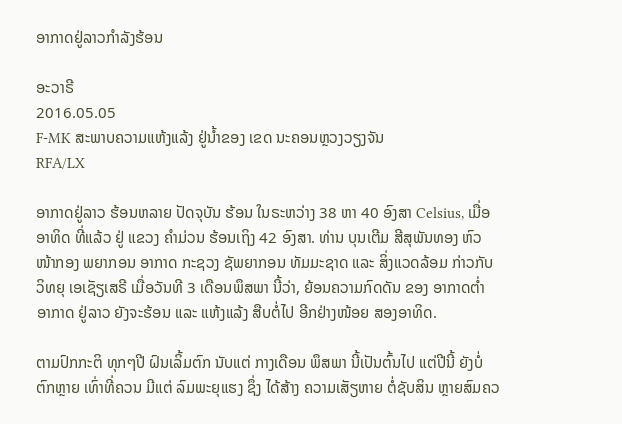ອາກາດຢູ່ລາວກໍາລັງຮ້ອນ

ອະວາຣີ
2016.05.05
F-MK ສະພາບຄວາມແຫ້ງແລ້ງ ຢູ່ນໍ້າຂອງ ເຂດ ນະຄອນຫຼວງວຽງຈັນ
RFA/LX

ອາກາດຢູ່ລາວ ຮ້ອນຫລາຍ ປັດຈຸບັນ ຮ້ອນ ໃນຣະຫວ່າງ 38 ຫາ 40 ອົງສາ Celsius, ເມື່ອອາທິດ ທີ່ແລ້ວ ຢູ່ ແຂວງ ຄຳມ່ວນ ຮ້ອນເຖິງ 42 ອົງສາ. ທ່ານ ບຸນເຕີມ ສີສຸພັນທອງ ຫົວໜ້າກອງ ພຍາກອນ ອາກາດ ກະຊວງ ຊັພຍາກອນ ທັມມະຊາດ ແລະ ສິ່ງແວດລ້ອມ ກ່າວກັບ ວິທຍຸ ເອເຊັຽເສຣີ ເມື່ອວັນທີ 3 ເດືອນພຶສພາ ນີ້ວ່າ, ຍ້ອນຄວາມກົດດັນ ຂອງ ອາກາດຕ່ຳ ອາກາດ ຢູ່ລາວ ຍັງຈະຮ້ອນ ແລະ ແຫ້ງແລ້ງ ສືບຕໍ່ໄປ ອີກຢ່າງໜ້ອຍ ສອງອາທິດ.

ຕາມປົກກະຕິ ທຸກໆປີ ຝົນເລິ້ມຕົກ ນັບແຕ່ ກາງເດືອນ ພຶສພາ ນີ້ເປັນຕົ້ນໄປ ແຕ່ປີນີ້ ຍັງບໍ່ ຕົກຫຼາຍ ເທົ່າທີ່ຄວນ ມີແຕ່ ລົມພະຍຸແຮງ ຊຶ່ງ ໄດ້ສ້າງ ຄວາມເສັຽຫາຍ ຕໍ່ຊັບສິນ ຫຼາຍສົມຄວ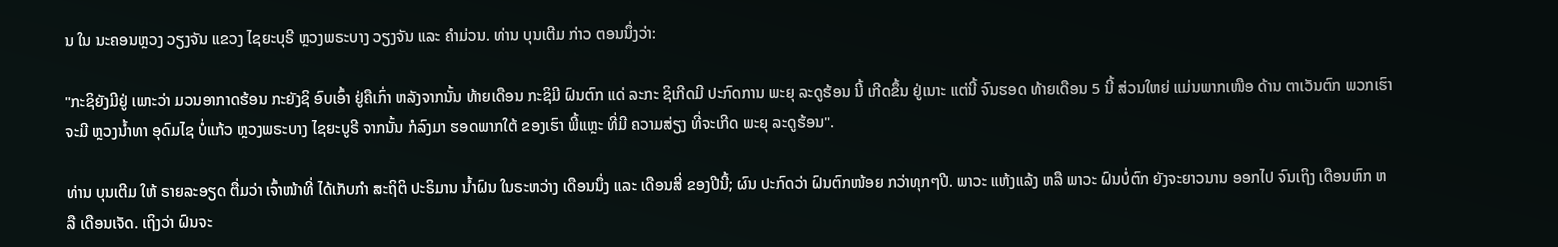ນ ໃນ ນະຄອນຫຼວງ ວຽງຈັນ ແຂວງ ໄຊຍະບຸຣີ ຫຼວງພຣະບາງ ວຽງຈັນ ແລະ ຄຳມ່ວນ. ທ່ານ ບຸນເຕີມ ກ່າວ ຕອນນຶ່ງວ່າ:

"ກະຊິຍັງມີຢູ່ ເພາະວ່າ ມວນອາກາດຮ້ອນ ກະຍັງຊິ ອົບເອົ້າ ຢູ່ຄືເກົ່າ ຫລັງຈາກນັ້ນ ທ້າຍເດືອນ ກະຊິມີ ຝົນຕົກ ແດ່ ລະກະ ຊິເກີດມີ ປະກົດການ ພະຍຸ ລະດູຮ້ອນ ນີ້ ເກີດຂຶ້ນ ຢູ່ເນາະ ແຕ່ນີ້ ຈົນຮອດ ທ້າຍເດືອນ 5 ນີ້ ສ່ວນໃຫຍ່ ແມ່ນພາກເໜືອ ດ້ານ ຕາເວັນຕົກ ພວກເຮົາ ຈະມີ ຫຼວງນ້ຳທາ ອຸດົມໄຊ ບໍ່ແກ້ວ ຫຼວງພຣະບາງ ໄຊຍະບູຣີ ຈາກນັ້ນ ກໍລົງມາ ຮອດພາກໃຕ້ ຂອງເຮົາ ພີ້ແຫຼະ ທີ່ມີ ຄວາມສ່ຽງ ທີ່ຈະເກີດ ພະຍຸ ລະດູຮ້ອນ".

ທ່ານ ບຸນເຕີມ ໃຫ້ ຣາຍລະອຽດ ຕື່ມວ່າ ເຈົ້າໜ້າທີ່ ໄດ້ເກັບກຳ ສະຖິຕິ ປະຣິມານ ນ້ຳຝົນ ໃນຣະຫວ່າງ ເດືອນນຶ່ງ ແລະ ເດືອນສີ່ ຂອງປີນີ້; ຜົນ ປະກົດວ່າ ຝົນຕົກໜ້ອຍ ກວ່າທຸກໆປີ. ພາວະ ແຫ້ງແລ້ງ ຫລື ພາວະ ຝົນບໍ່ຕົກ ຍັງຈະຍາວນານ ອອກໄປ ຈົນເຖິງ ເດືອນຫົກ ຫລື ເດືອນເຈັດ. ເຖິງວ່າ ຝົນຈະ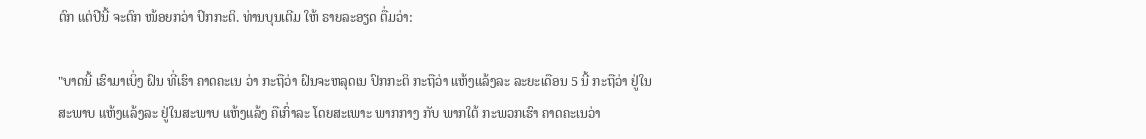ຕົກ ແຕ່ປີນີ້ ຈະຕົກ ໜ້ອຍກວ່າ ປົກກະຕິ. ທ່ານບຸນເຕີມ ໃຫ້ ຣາຍລະອຽດ ຕື່ມວ່າ:

"ບາດນີ້ ເຮົາມາເບິ່ງ ຝົນ ທີ່ເຮົາ ຄາດຄະເນ ວ່າ ກະຖືວ່າ ຝົນຈະຫລຸດເນ ປົກກະຕິ ກະຖືວ່າ ແຫ້ງແລ້ງລະ ລະຍະເດືອນ 5 ນີ້ ກະຖືວ່າ ຢູ່ໃນສະພາບ ແຫ້ງແລ້ງລະ ຢູ່ໃນສະພາບ ແຫ້ງແລ້ງ ຄືເກົ່າລະ ໂດຍສະເພາະ ພາກກາງ ກັບ ພາກໃຕ້ ກະພວກເຮົາ ຄາດຄະເນວ່າ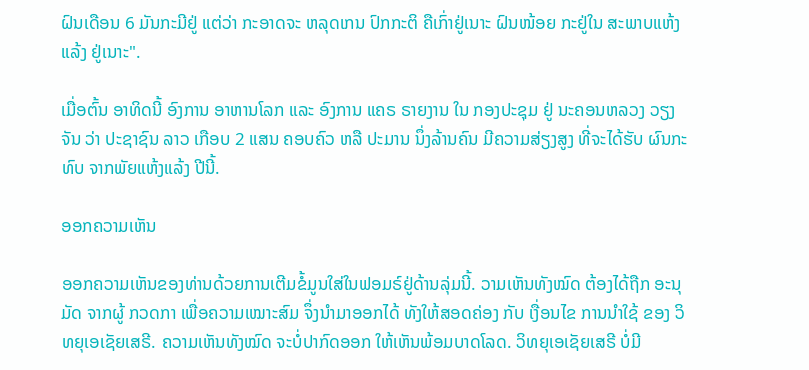ຝົນເດືອນ 6 ມັນກະມີຢູ່ ແຕ່ວ່າ ກະອາດຈະ ຫລຸດເກນ ປົກກະຕິ ຄືເກົ່າຢູ່ເນາະ ຝົນໜ້ອຍ ກະຢູ່ໃນ ສະພາບແຫ້ງແລ້ງ ຢູ່ເນາະ".

ເມື່ອຕົ້ນ ອາທິດນີ້ ອົງການ ອາຫານໂລກ ແລະ ອົງການ ແຄຣ ຣາຍງານ ໃນ ກອງປະຊຸມ ຢູ່ ນະຄອນຫລວງ ວຽງຈັນ ວ່າ ປະຊາຊົນ ລາວ ເກືອບ 2 ແສນ ຄອບຄົວ ຫລື ປະມານ ນຶ່ງລ້ານຄົນ ມີຄວາມສ່ຽງສູງ ທີ່ຈະໄດ້ຮັບ ຜົນກະທົບ ຈາກພັຍແຫ້ງແລ້ງ ປີນີ້.

ອອກຄວາມເຫັນ

ອອກຄວາມເຫັນຂອງທ່ານດ້ວຍການເຕີມຂໍ້ມູນໃສ່ໃນຟອມຣ໌ຢູ່ດ້ານລຸ່ມນີ້. ວາມເຫັນທັງໝົດ ຕ້ອງໄດ້ຖືກ ອະນຸມັດ ຈາກຜູ້ ກວດກາ ເພື່ອຄວາມເໝາະສົມ ຈຶ່ງນໍາມາອອກໄດ້ ທັງໃຫ້ສອດຄ່ອງ ກັບ ເງື່ອນໄຂ ການນຳໃຊ້ ຂອງ ວິທຍຸເອເຊັຍເສຣີ. ຄວາມເຫັນທັງໝົດ ຈະບໍ່ປາກົດອອກ ໃຫ້ເຫັນພ້ອມບາດໂລດ. ວິທຍຸເອເຊັຍເສຣີ ບໍ່ມີ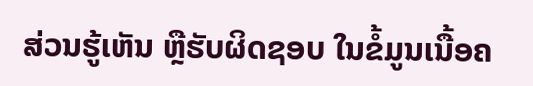ສ່ວນຮູ້ເຫັນ ຫຼືຮັບຜິດຊອບ ໃນຂໍ້ມູນເນື້ອຄ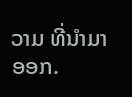ວາມ ທີ່ນໍາມາອອກ.